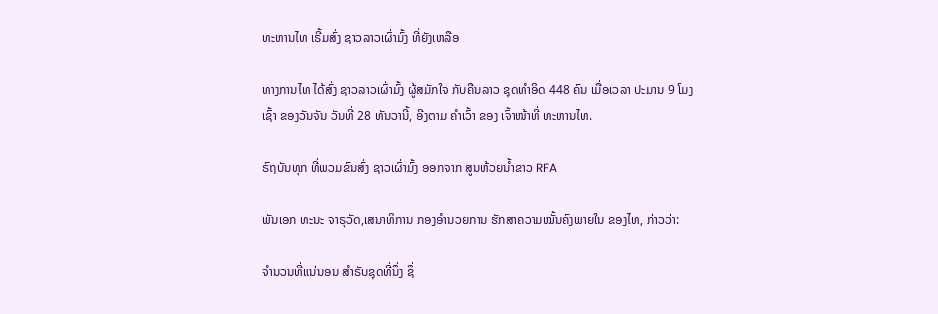ທະຫານໄທ ເຣີ້ມສົ່ງ ຊາວລາວເຜົ່າມົ້ງ ທີ່ຍັງເຫລືອ

ທາງການໄທ ໄດ້ສົ່ງ ຊາວລາວເຜົ່າມົ້ງ ຜູ້ສມັກໃຈ ກັບຄືນລາວ ຊຸດທຳອິດ 448 ຄົນ ເມື່ອເວລາ ປະມານ 9 ໂມງເຊົ້າ ຂອງວັນຈັນ ວັນທີ່ 28 ທັນວານີ້, ອີງຕາມ ຄໍາເວົ້າ ຂອງ ເຈົ້າໜ້າທີ່ ທະຫານໄທ.

ຣົຖບັນທຸກ ທີ່ພວມຂົນສົ່ງ ຊາວເຜົ່າມົ້ງ ອອກຈາກ ສູນຫ້ວຍນໍ້າຂາວ RFA

ພັນເອກ ທະນະ ຈາຣຸວັດ,ເສນາທິການ ກອງອຳນວຍການ ຮັກສາຄວາມໝັ້ນຄົງພາຍໃນ ຂອງໄທ, ກ່າວວ່າ:

ຈຳນວນທີ່ແນ່ນອນ ສຳຣັບຊຸດທີ່ນຶ່ງ ຊຶ່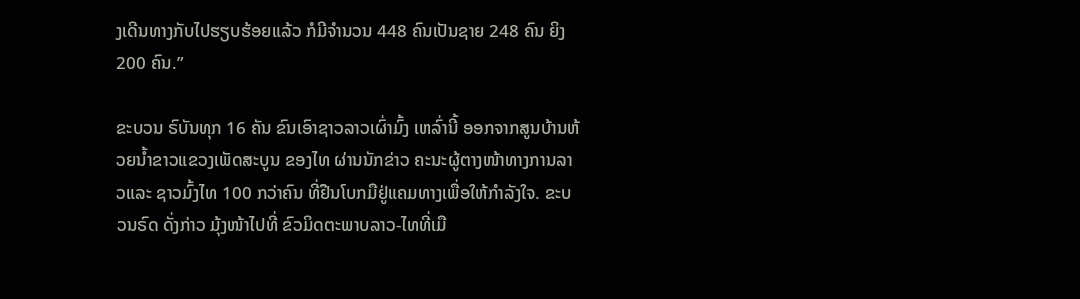ງເດີນທາງກັບໄປຮຽບຮ້ອຍແລ້ວ ກໍມີຈຳນວນ 448 ຄົນເປັນຊາຍ 248 ຄົນ ຍິງ 200 ຄົນ.”

ຂະບວນ ຣົບັນທຸກ 16 ຄັນ ຂົນເອົາຊາວລາວເຜົ່າມົ້ງ ເຫລົ່ານີ້ ອອກຈາກສູນບ້ານຫ້ວຍນ້ຳຂາວແຂວງເພັດສະບູນ ຂອງໄທ ຜ່ານນັກຂ່າວ ຄະນະຜູ້ຕາງໜ້າທາງການລາວແລະ ຊາວມົ້ງໄທ 100 ກວ່າຄົນ ທີ່ຢືນໂບກມືຢູ່ແຄມທາງເພື່ອໃຫ້ກຳລັງໃຈ. ຂະບວນຣົດ ດັ່ງກ່າວ ມຸ້ງໜ້າໄປທີ່ ຂົວມິດຕະພາບລາວ-ໄທທີ່ເມື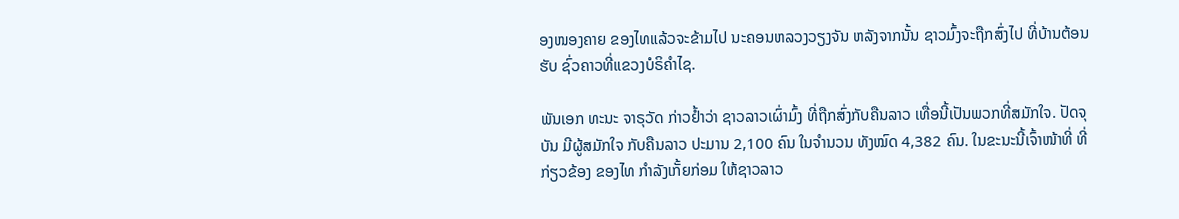ອງໜອງຄາຍ ຂອງໄທແລ້ວຈະຂ້າມໄປ ນະຄອນຫລວງວຽງຈັນ ຫລັງຈາກນັ້ນ ຊາວມົ້ງຈະຖືກສົ່ງໄປ ທີ່ບ້ານຕ້ອນຮັບ ຊົ່ວຄາວທີ່ແຂວງບໍຣິຄຳໄຊ.

ພັນເອກ ທະນະ ຈາຣຸວັດ ກ່າວຢ້ຳວ່າ ຊາວລາວເຜົ່າມົ້ງ ທີ່ຖືກສົ່ງກັບຄືນລາວ ເທື່ອນີ້ເປັນພວກທີ່ສມັກໃຈ. ປັດຈຸບັນ ມີຜູ້ສມັກໃຈ ກັບຄືນລາວ ປະມານ 2,100 ຄົນ ໃນຈຳນວນ ທັງໝົດ 4,382 ຄົນ. ໃນຂະນະນີ້ເຈົ້າໜ້າທີ່ ທີ່ກ່ຽວຂ້ອງ ຂອງໄທ ກຳລັງເກັ້ຍກ່ອມ ໃຫ້ຊາວລາວ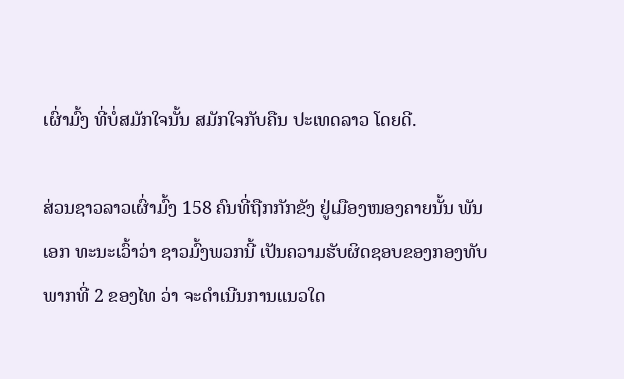ເຜົ່າມົ້ງ ທີ່ບໍ່ສມັກໃຈນັ້ນ ສມັກໃຈກັບຄືນ ປະເທດລາວ ໂດຍດີ.

ສ່ວນຊາວລາວເຜົ່າມົ້ງ 158 ຄົນທີ່ຖືກກັກຂັງ ຢູ່ເມືອງໜອງຄາຍນັ້ນ ພັນເອກ ທະນະເວົ້າວ່າ ຊາວມົ້ງພວກນີ້ ເປັນຄວາມຮັບຜິດຊອບຂອງກອງທັບ ພາກທີ່ 2 ຂອງໄທ ວ່າ ຈະດຳເນີນການແນວໃດ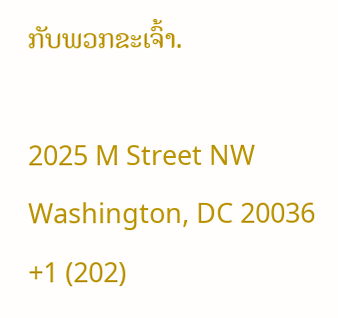ກັບພວກຂະເຈົ້າ.

2025 M Street NW
Washington, DC 20036
+1 (202)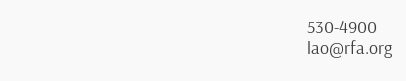530-4900
lao@rfa.org